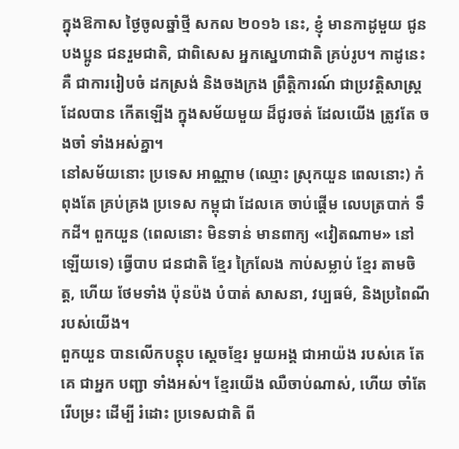ក្នុងឱកាស ថ្ងៃចូលឆ្នាំថ្មី សកល ២០១៦ នេះ, ខ្ញុំ មានកាដូមួយ ជូនបងប្អូន ជនរួមជាតិ, ជាពិសេស អ្នកស្នេហាជាតិ គ្រប់រូប។ កាដូនេះ គឺ ជាការរៀបចំ ដកស្រង់ និងចងក្រង ព្រឹត្តិការណ៍ ជាប្រវត្តិសាស្ត្រ ដែលបាន កើតឡើង ក្នុងសម័យមួយ ដ៏ជូរចត់ ដែលយើង ត្រូវតែ ចងចាំ ទាំងអស់គ្នា។
នៅសម័យនោះ ប្រទេស អាណ្ណាម (ឈ្មោះ ស្រុកយួន ពេលនោះ) កំពុងតែ គ្រប់គ្រង ប្រទេស កម្ពុជា ដែលគេ ចាប់ផ្តើម លេបត្របាក់ ទឹកដី។ ពួកយួន (ពេលនោះ មិនទាន់ មានពាក្យ «វៀតណាម» នៅឡើយទេ) ធ្វើបាប ជនជាតិ ខ្មែរ ក្រៃលែង កាប់សម្លាប់ ខ្មែរ តាមចិត្ត, ហើយ ថែមទាំង ប៉ុនប៉ង បំបាត់ សាសនា, វប្បធម៌, និងប្រពៃណី របស់យើង។
ពួកយួន បានលើកបន្តុប ស្តេចខ្មែរ មួយអង្គ ជាអាយ៉ង របស់គេ តែ គេ ជាអ្នក បញ្ជា ទាំងអស់។ ខ្មែរយើង ឈឺចាប់ណាស់, ហើយ ចាំតែ រើបម្រះ ដើម្បី រំដោះ ប្រទេសជាតិ ពី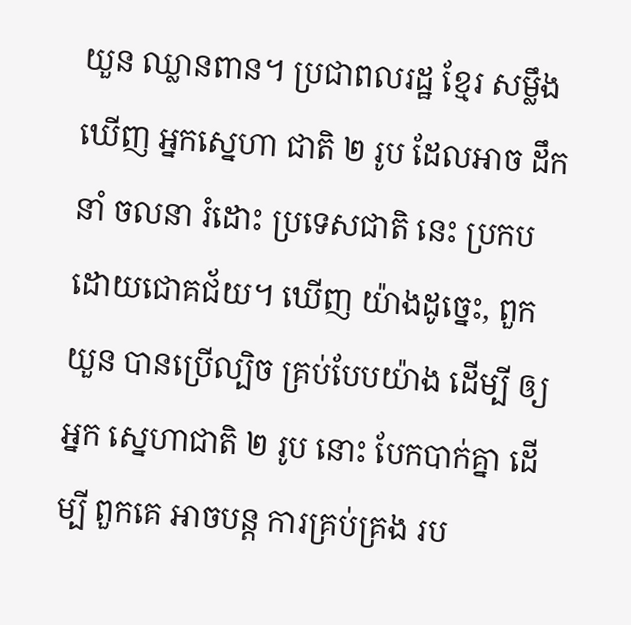យួន ឈ្លានពាន។ ប្រជាពលរដ្ឋ ខ្មែរ សម្លឹងឃើញ អ្នកស្នេហា ជាតិ ២ រូប ដែលអាច ដឹកនាំ ចលនា រំដោះ ប្រទេសជាតិ នេះ ប្រកប ដោយជោគជ័យ។ ឃើញ យ៉ាងដូច្នេះ, ពួកយួន បានប្រើល្បិច គ្រប់បែបយ៉ាង ដើម្បី ឲ្យអ្នក ស្នេហាជាតិ ២ រូប នោះ បែកបាក់គ្នា ដើម្បី ពួកគេ អាចបន្ត ការគ្រប់គ្រង រប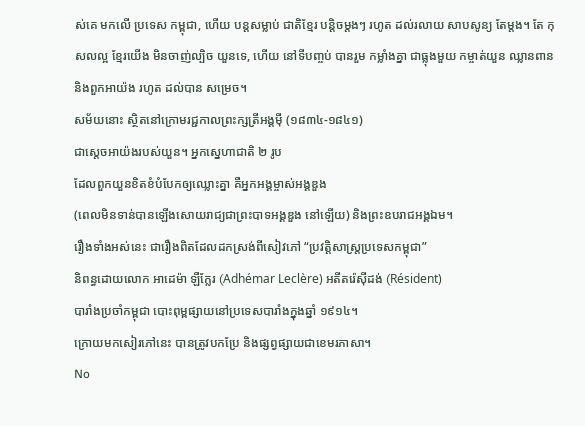ស់គេ មកលើ ប្រទេស កម្ពុជា, ហើយ បន្តសម្លាប់ ជាតិខ្មែរ បន្តិចម្តងៗ រហូត ដល់រលាយ សាបសូន្យ តែម្តង។ តែ កុសលល្អ ខ្មែរយើង មិនចាញ់ល្បិច យួនទេ, ហើយ នៅទីបញ្ចប់ បានរួម កម្លាំងគ្នា ជាធ្លុងមួយ កម្ចាត់យួន ឈ្លានពាន និងពួកអាយ៉ង រហូត ដល់បាន សម្រេច។
សម័យនោះ ស្ថិតនៅក្រោមរជ្ជកាលព្រះក្សត្រីអង្គម៉ី (១៨៣៤-១៨៤១)
ជាស្តេចអាយ៉ងរបស់យួន។ អ្នកស្នេហាជាតិ ២ រូប
ដែលពួកយួនខិតខំបំបែកឲ្យឈ្លោះគ្នា គឺអ្នកអង្គម្ចាស់អង្គឌួង
(ពេលមិនទាន់បានឡើងសោយរាជ្យជាព្រះបាទអង្គឌួង នៅឡើយ) និងព្រះឧបរាជអង្គឯម។
រឿងទាំងអស់នេះ ជារឿងពិតដែលដកស្រង់ពីសៀវភៅ “ប្រវត្តិសាស្ត្រប្រទេសកម្ពុជា”
និពន្ធដោយលោក អាដេម៉ា ឡឺក្លែរ (Adhémar Leclère) អតីតរ៉េស៊ីដង់ (Résident)
បារាំងប្រចាំកម្ពុជា បោះពុម្ពផ្សាយនៅប្រទេសបារាំងក្នុងឆ្នាំ ១៩១៤។
ក្រោយមកសៀរភៅនេះ បានត្រូវបកប្រែ និងផ្សព្វផ្សាយជាខេមរភាសា។
No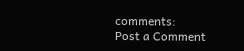comments:
Post a Comment